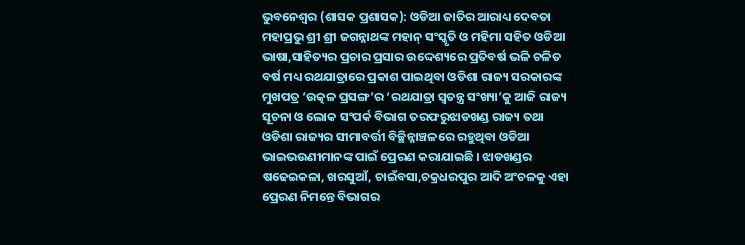ଭୁବନେଶ୍ୱର (ଶାସକ ପ୍ରଶାସକ): ଓଡିଆ ଜାତିର ଆରାଧ୍ୟ ଦେବତା ମହାପ୍ରଭୁ ଶ୍ରୀ ଶ୍ରୀ ଜଗନ୍ନାଥଙ୍କ ମହାନ୍ ସଂସ୍କୃତି ଓ ମହିମା ସହିତ ଓଡିଆ ଭାଷା,ସାହିତ୍ୟର ପ୍ରଚାର ପ୍ରସାର ଉଦ୍ଦେଶ୍ୟରେ ପ୍ରତିବର୍ଷ ଭଳି ଚଳିତ ବର୍ଷ ମଧ୍ୟ ରଥଯାତ୍ରାରେ ପ୍ରକାଶ ପାଇଥିବା ଓଡିଶା ରାଜ୍ୟ ସରକାରଙ୍କ ମୁଖପତ୍ର ‘ଉତ୍କଳ ପ୍ରସଙ୍ଗ’ର ‘ରଥଯାତ୍ରା ସ୍ୱତନ୍ତ୍ର ସଂଖ୍ୟା’କୁ ଆଜି ରାଜ୍ୟ ସୂଚନା ଓ ଲୋକ ସଂପର୍କ ବିଭାଗ ତରଫରୁଝାଡଖଣ୍ଡ ରାଜ୍ୟ ତଥା ଓଡିଶା ରାଜ୍ୟର ସୀମାବର୍ତ୍ତୀ ବିଚ୍ଛିନ୍ନାଞ୍ଚଳରେ ରହୁଥିବା ଓଡିଆ ଭାଇଭଉଣୀମାନଙ୍କ ପାଇଁ ପ୍ରେରଣ କରାଯାଇଛି । ଝାଡଖଣ୍ଡର ଷଢେଇକଳା, ଖରସୁଆଁ, ଚାଇଁବସା,ଚକ୍ରଧରପୁର ଆଦି ଅଂଚଳକୁ ଏହା ପ୍ରେରଣ ନିମନ୍ତେ ବିଭାଗର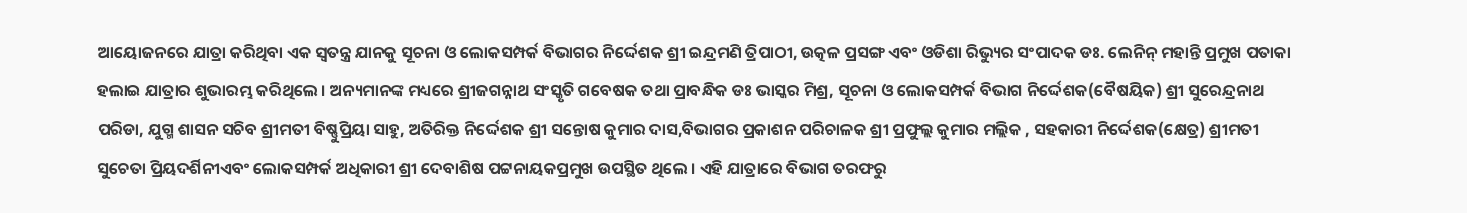ଆୟୋଜନରେ ଯାତ୍ରା କରିଥିବା ଏକ ସ୍ୱତନ୍ତ୍ର ଯାନକୁ ସୂଚନା ଓ ଲୋକସମ୍ପର୍କ ବିଭାଗର ନିର୍ଦ୍ଦେଶକ ଶ୍ରୀ ଇନ୍ଦ୍ରମଣି ତ୍ରିପାଠୀ, ଉତ୍କଳ ପ୍ରସଙ୍ଗ ଏବଂ ଓଡିଶା ରିଭ୍ୟୁର ସଂପାଦକ ଡଃ. ଲେନିନ୍ ମହାନ୍ତି ପ୍ରମୁଖ ପତାକା ହଲାଇ ଯାତ୍ରାର ଶୁଭାରମ୍ଭ କରିଥିଲେ । ଅନ୍ୟମାନଙ୍କ ମଧ୍ୟରେ ଶ୍ରୀଜଗନ୍ନାଥ ସଂସ୍କୃତି ଗବେଷକ ତଥା ପ୍ରାବନ୍ଧିକ ଡଃ ଭାସ୍କର ମିଶ୍ର, ସୂଚନା ଓ ଲୋକସମ୍ପର୍କ ବିଭାଗ ନିର୍ଦ୍ଦେଶକ(ବୈଷୟିକ) ଶ୍ରୀ ସୁରେନ୍ଦ୍ରନାଥ ପରିଡା, ଯୁଗ୍ମ ଶାସନ ସଚିବ ଶ୍ରୀମତୀ ବିଷ୍ଣୁପ୍ରିୟା ସାହୁ, ଅତିରିକ୍ତ ନିର୍ଦ୍ଦେଶକ ଶ୍ରୀ ସନ୍ତୋଷ କୁମାର ଦାସ,ବିଭାଗର ପ୍ରକାଶନ ପରିଚାଳକ ଶ୍ରୀ ପ୍ରଫୁଲ୍ଲ କୁମାର ମଲ୍ଲିକ , ସହକାରୀ ନିର୍ଦ୍ଦେଶକ(କ୍ଷେତ୍ର) ଶ୍ରୀମତୀ ସୁଚେତା ପ୍ରିୟଦର୍ଶିନୀଏବଂ ଲୋକସମ୍ପର୍କ ଅଧିକାରୀ ଶ୍ରୀ ଦେବାଶିଷ ପଟ୍ଟନାୟକପ୍ରମୁଖ ଉପସ୍ଥିତ ଥିଲେ । ଏହି ଯାତ୍ରାରେ ବିଭାଗ ତରଫରୁ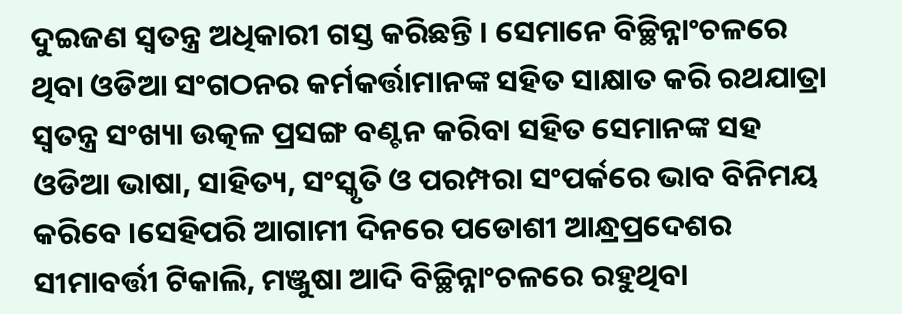ଦୁଇଜଣ ସ୍ୱତନ୍ତ୍ର ଅଧିକାରୀ ଗସ୍ତ କରିଛନ୍ତି । ସେମାନେ ବିଚ୍ଛିନ୍ନାଂଚଳରେ ଥିବା ଓଡିଆ ସଂଗଠନର କର୍ମକର୍ତ୍ତାମାନଙ୍କ ସହିତ ସାକ୍ଷାତ କରି ରଥଯାତ୍ରା ସ୍ୱତନ୍ତ୍ର ସଂଖ୍ୟା ଉତ୍କଳ ପ୍ରସଙ୍ଗ ବଣ୍ଟନ କରିବା ସହିତ ସେମାନଙ୍କ ସହ ଓଡିଆ ଭାଷା, ସାହିତ୍ୟ, ସଂସ୍କୃତି ଓ ପରମ୍ପରା ସଂପର୍କରେ ଭାବ ବିନିମୟ କରିବେ ।ସେହିପରି ଆଗାମୀ ଦିନରେ ପଡୋଶୀ ଆନ୍ଧ୍ରପ୍ରଦେଶର ସୀମାବର୍ତ୍ତୀ ଟିକାଲି, ମଞ୍ଜୁଷା ଆଦି ବିଚ୍ଛିନ୍ନାଂଚଳରେ ରହୁଥିବା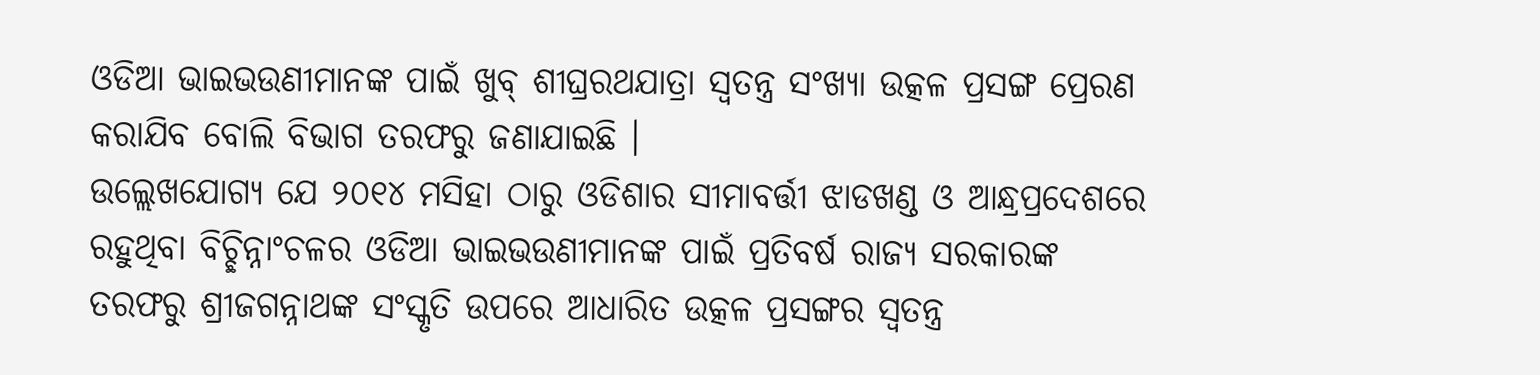ଓଡିଆ ଭାଇଭଉଣୀମାନଙ୍କ ପାଇଁ ଖୁବ୍ ଶୀଘ୍ରରଥଯାତ୍ରା ସ୍ୱତନ୍ତ୍ର ସଂଖ୍ୟା ଉତ୍କଳ ପ୍ରସଙ୍ଗ ପ୍ରେରଣ କରାଯିବ ବୋଲି ବିଭାଗ ତରଫରୁ ଜଣାଯାଇଛି ।
ଉଲ୍ଲେଖଯୋଗ୍ୟ ଯେ ୨୦୧୪ ମସିହା ଠାରୁ ଓଡିଶାର ସୀମାବର୍ତ୍ତୀ ଝାଡଖଣ୍ଡ ଓ ଆନ୍ଧ୍ରପ୍ରଦେଶରେ ରହୁଥିବା ବିଚ୍ଛିନ୍ନାଂଚଳର ଓଡିଆ ଭାଇଭଉଣୀମାନଙ୍କ ପାଇଁ ପ୍ରତିବର୍ଷ ରାଜ୍ୟ ସରକାରଙ୍କ ତରଫରୁ ଶ୍ରୀଜଗନ୍ନାଥଙ୍କ ସଂସ୍କୃତି ଉପରେ ଆଧାରିତ ଉତ୍କଳ ପ୍ରସଙ୍ଗର ସ୍ୱତନ୍ତ୍ର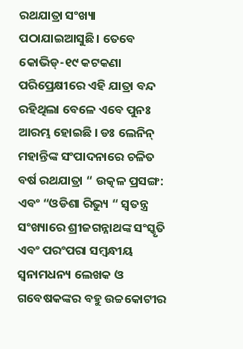ରଥଯାତ୍ରା ସଂଖ୍ୟା ପଠାଯାଇଆସୁଛି। ତେବେ କୋଭିଡ୍-୧୯ କଟକଣା ପରିପ୍ରେକ୍ଷୀରେ ଏହି ଯାତ୍ରା ବନ୍ଦ ରହିଥିଲା ବେଳେ ଏବେ ପୁନଃ ଆରମ୍ଭ ହୋଇଛି । ଡଃ ଲେନିନ୍ ମହାନ୍ତିଙ୍କ ସଂପାଦନାରେ ଚଳିତ ବର୍ଷ ରଥଯାତ୍ରା “ ଉତ୍କଳ ପ୍ରସଙ୍ଗ: ଏବଂ “ଓଡିଶା ରିଭ୍ୟୁ “ ସ୍ୱତନ୍ତ୍ର ସଂଖ୍ୟାରେ ଶ୍ରୀଜଗନ୍ନାଥଙ୍କ ସଂସ୍କୃତି ଏବଂ ପରଂପରା ସମ୍ବନ୍ଧୀୟ ସ୍ୱନାମଧନ୍ୟ ଲେଖକ ଓ ଗବେଷକଙ୍କର ବହୁ ଉଚ୍ଚକୋଟୀର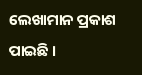ଲେଖାମାନ ପ୍ରକାଶ ପାଇଛି ।